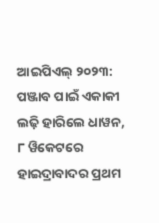ଆଇପିଏଲ୍‌ ୨୦୨୩: ପଞ୍ଜାବ ପାଇଁ ଏକାକୀ ଲଢ଼ି ହାରିଲେ ଧାୱନ, ୮ ୱିକେଟରେ ହାଇଦ୍ରାବାଦର ପ୍ରଥମ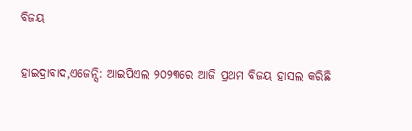ବିଜୟ

ହାଇଦ୍ରାବାଦ,ଏଜେନ୍ସି: ଆଇପିଏଲ ୨୦୨୩ରେ ଆଜି ପ୍ରଥମ ବିଜୟ ହାସଲ କରିଛି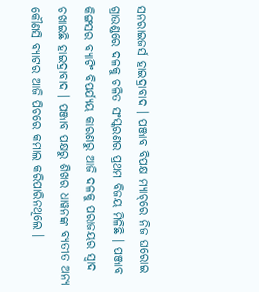ସନରାଇଜର୍ସ ହାଇଦ୍ରାବାଦ । ପଞ୍ଜାବ ବିପକ୍ଷ ମ୍ୟାଚ୍‌ରେ ନିଜ ଘରୋଇ ଗ୍ରାଉଣ୍ଡରେ ଦଳକୁ ଚଳିତ ସଂସ୍କରଣର ପ୍ରଥମ ବିଜୟ ମିଳିଛି । ପଞ୍ଜାବ କିଙ୍ଗସର ବ୍ୟାଟିଂ ବିପର୍ଯ୍ୟୟ କାରଣରୁ ଆଜି ଦଳକୁ ପରାଜୟର ସ୍ବାଦ ଚଖାଇଛି ହାଇଦ୍ରାବାଦ । ପଞ୍ଜାବ ପକ୍ଷରୁ ଶିଖର ଧାୱନଙ୍କ ବ୍ୟତୀତ ଅନ୍ୟ କୌଣସି ବ୍ୟାଟର ଆଜି ପିଚରେ କମାଲ କରିପାରିନଥିଲେ ।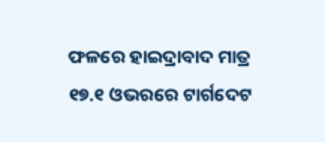ଫଳରେ ହାଇଦ୍ରାବାଦ ମାତ୍ର ୧୭.୧ ଓଭରରେ ଟାର୍ଗଦେଟ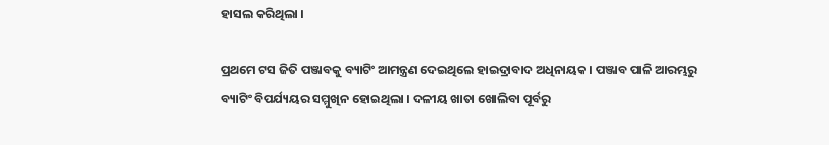ହାସଲ କରିଥିଲା ।

ପ୍ରଥମେ ଟସ ଜିତି ପଞ୍ଜାବକୁ ବ୍ୟାଟିଂ ଆମନ୍ତ୍ରଣ ଦେଇଥିଲେ ହାଇଦ୍ରାବାଦ ଅଧିନାୟକ । ପଞ୍ଜାବ ପାଳି ଆରମ୍ଭରୁ ବ୍ୟାଟିଂ ବିପର୍ଯ୍ୟୟର ସମ୍ମୁଖିନ ହୋଇଥିଲା । ଦଳୀୟ ଖାତା ଖୋଲିବା ପୂର୍ବରୁ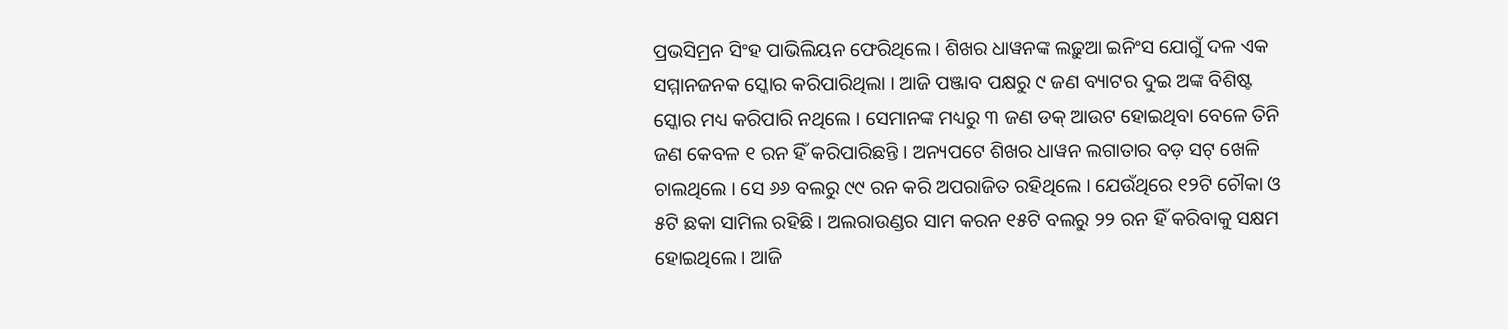ପ୍ରଭସିମ୍ରନ ସିଂହ ପାଭିଲିୟନ ଫେରିଥିଲେ । ଶିଖର ଧାୱନଙ୍କ ଲଢ଼ୁଆ ଇନିଂସ ଯୋଗୁଁ ଦଳ ଏକ ସମ୍ମାନଜନକ ସ୍କୋର କରିପାରିଥିଲା । ଆଜି ପଞ୍ଜାବ ପକ୍ଷରୁ ୯ ଜଣ ବ୍ୟାଟର ଦୁଇ ଅଙ୍କ ବିଶିଷ୍ଟ ସ୍କୋର ମଧ୍ୟ କରିପାରି ନଥିଲେ । ସେମାନଙ୍କ ମଧ୍ୟରୁ ୩ ଜଣ ଡକ୍ ଆଉଟ ହୋଇଥିବା ବେଳେ ତିନି ଜଣ କେବଳ ୧ ରନ ହିଁ କରିପାରିଛନ୍ତି । ଅନ୍ୟପଟେ ଶିଖର ଧାୱନ ଲଗାତାର ବଡ଼ ସଟ୍ ଖେଳି ଚାଲଥିଲେ । ସେ ୬୬ ବଲରୁ ୯୯ ରନ କରି ଅପରାଜିତ ରହିଥିଲେ । ଯେଉଁଥିରେ ୧୨ଟି ଚୌକା ଓ ୫ଟି ଛକା ସାମିଲ ରହିଛି । ଅଲରାଉଣ୍ଡର ସାମ କରନ ୧୫ଟି ବଲରୁ ୨୨ ରନ ହିଁ କରିବାକୁ ସକ୍ଷମ ହୋଇଥିଲେ । ଆଜି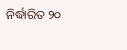ନିର୍ଦ୍ଧାରିତ ୨୦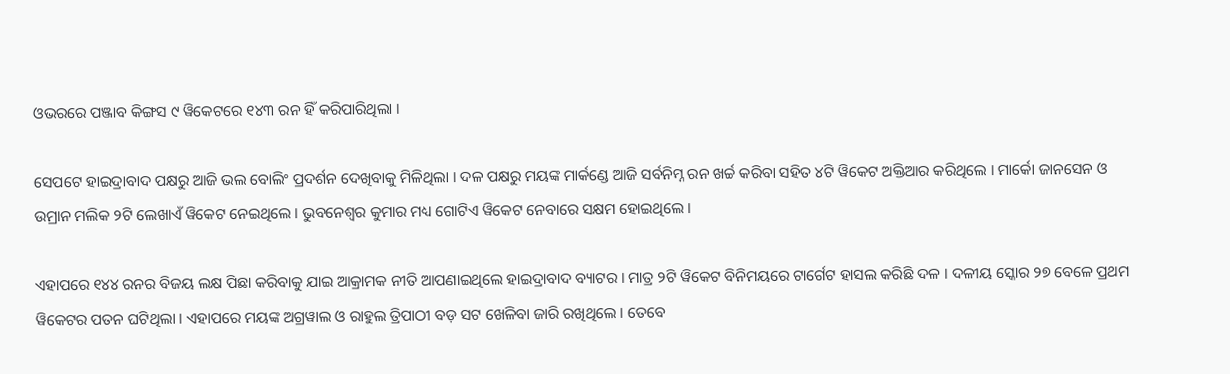ଓଭରରେ ପଞ୍ଜାବ କିଙ୍ଗସ ୯ ୱିକେଟରେ ୧୪୩ ରନ ହିଁ କରିପାରିଥିଲା ।

ସେପଟେ ହାଇଦ୍ରାବାଦ ପକ୍ଷରୁ ଆଜି ଭଲ ବୋଲିଂ ପ୍ରଦର୍ଶନ ଦେଖିବାକୁ ମିଳିଥିଲା । ଦଳ ପକ୍ଷରୁ ମୟଙ୍କ ମାର୍କଣ୍ଡେ ଆଜି ସର୍ବନିମ୍ନ ରନ ଖର୍ଚ୍ଚ କରିବା ସହିତ ୪ଟି ୱିକେଟ ଅକ୍ତିଆର କରିଥିଲେ । ମାର୍କୋ ଜାନସେନ ଓ ଉମ୍ରାନ ମଲିକ ୨ଟି ଲେଖାଏଁ ୱିକେଟ ନେଇଥିଲେ । ଭୁବନେଶ୍ବର କୁମାର ମଧ୍ୟ ଗୋଟିଏ ୱିକେଟ ନେବାରେ ସକ୍ଷମ ହୋଇଥିଲେ ।

ଏହାପରେ ୧୪୪ ରନର ବିଜୟ ଲକ୍ଷ ପିଛା କରିବାକୁ ଯାଇ ଆକ୍ରାମକ ନୀତି ଆପଣାଇଥିଲେ ହାଇଦ୍ରାବାଦ ବ୍ୟାଟର । ମାତ୍ର ୨ଟି ୱିକେଟ ବିନିମୟରେ ଟାର୍ଗେଟ ହାସଲ କରିଛି ଦଳ । ଦଳୀୟ ସ୍କୋର ୨୭ ବେଳେ ପ୍ରଥମ ୱିକେଟର ପତନ ଘଟିଥିଲା । ଏହାପରେ ମୟଙ୍କ ଅଗ୍ରୱାଲ ଓ ରାହୁଲ ତ୍ରିପାଠୀ ବଡ଼ ସଟ ଖେଳିବା ଜାରି ରଖିଥିଲେ । ତେବେ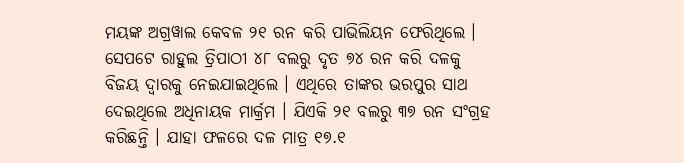ମୟଙ୍କ ଅଗ୍ରୱାଲ କେବଳ ୨୧ ରନ କରି ପାଭିଲିୟନ ଫେରିଥିଲେ । ସେପଟେ ରାହୁଲ ତ୍ରିପାଠୀ ୪୮ ବଲରୁ ଦୃତ ୭୪ ରନ କରି ଦଳକୁ ବିଜୟ ଦ୍ବାରକୁ ନେଇଯାଇଥିଲେ । ଏଥିରେ ତାଙ୍କର ଭରପୁର ସାଥ ଦେଇଥିଲେ ଅଧିନାୟକ ମାର୍କ୍ରମ । ଯିଏକି ୨୧ ବଲରୁ ୩୭ ରନ ସଂଗ୍ରହ କରିଛନ୍ତି । ଯାହା ଫଳରେ ଦଳ ମାତ୍ର ୧୭.୧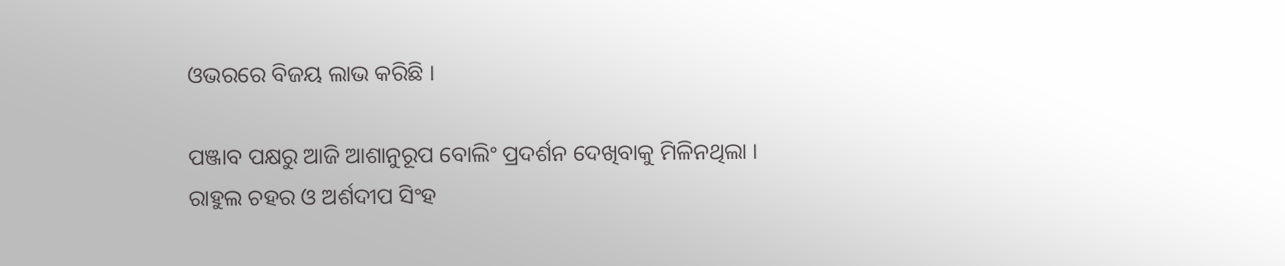ଓଭରରେ ବିଜୟ ଲାଭ କରିଛି ।

ପଞ୍ଜାବ ପକ୍ଷରୁ ଆଜି ଆଶାନୁରୂପ ବୋଲିଂ ପ୍ରଦର୍ଶନ ଦେଖିବାକୁ ମିଳିନଥିଲା । ରାହୁଲ ଚହର ଓ ଅର୍ଶଦୀପ ସିଂହ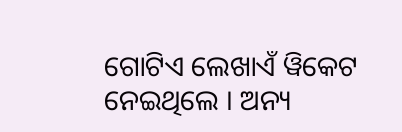ଗୋଟିଏ ଲେଖାଏଁ ୱିକେଟ ନେଇଥିଲେ । ଅନ୍ୟ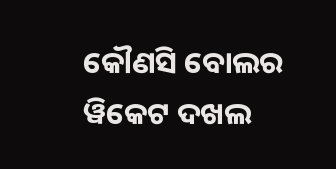କୌଣସି ବୋଲର ୱିକେଟ ଦଖଲ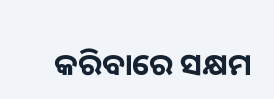କରିବାରେ ସକ୍ଷମ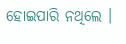ହୋଇପାରି ନଥିଲେ ।